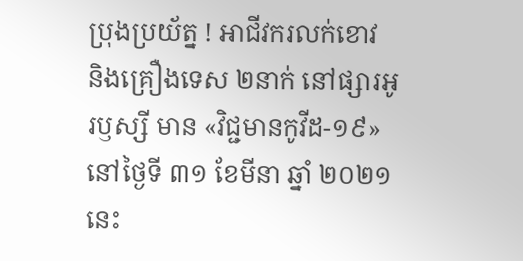ប្រុងប្រយ័ត្ន ! អាជីវករលក់ខោវ និងគ្រឿងទេស ២នាក់ នៅផ្សារអូរឫស្សី មាន «វិជ្ជមានកូវីដ-១៩»
នៅថ្ងៃទី ៣១ ខែមីនា ឆ្នាំ ២០២១ នេះ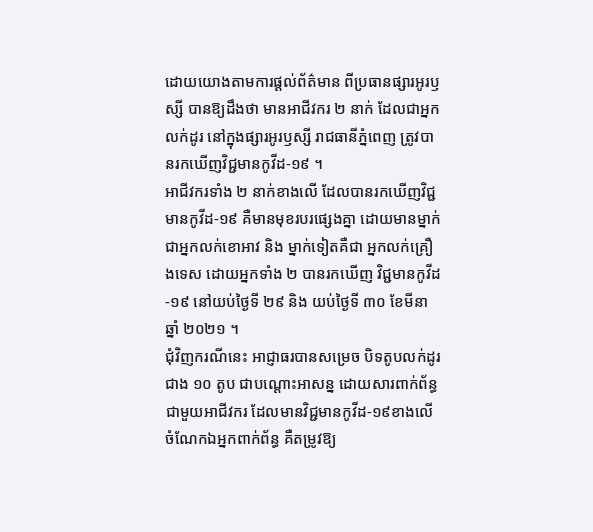ដោយយោងតាមការផ្ដល់ព័ត៌មាន ពីប្រធានផ្សារអូរឫស្សី បានឱ្យដឹងថា មានអាជីវករ ២ នាក់ ដែលជាអ្នកលក់ដូរ នៅក្នុងផ្សារអូរឫស្សី រាជធានីភ្នំពេញ ត្រូវបានរកឃើញវិជ្ជមានកូវីដ-១៩ ។
អាជីវករទាំង ២ នាក់ខាងលើ ដែលបានរកឃើញវិជ្ជមានកូវីដ-១៩ គឺមានមុខរបរផ្សេងគ្នា ដោយមានម្នាក់ ជាអ្នកលក់ខោអាវ និង ម្នាក់ទៀតគឺជា អ្នកលក់គ្រឿងទេស ដោយអ្នកទាំង ២ បានរកឃើញ វិជ្ជមានកូវីដ-១៩ នៅយប់ថ្ងៃទី ២៩ និង យប់ថ្ងៃទី ៣០ ខែមីនា ឆ្នាំ ២០២១ ។
ជុំវិញករណីនេះ អាជ្ញាធរបានសម្រេច បិទតូបលក់ដូរ ជាង ១០ តូប ជាបណ្តោះអាសន្ន ដោយសារពាក់ព័ន្ធជាមួយអាជីវករ ដែលមានវិជ្ជមានកូវីដ-១៩ខាងលើ ចំណែកឯអ្នកពាក់ព័ន្ធ គឺតម្រូវឱ្យ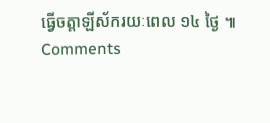ធ្វើចត្តាឡីស័ករយៈពេល ១៤ ថ្ងៃ ៕
Comments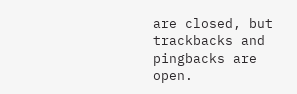are closed, but trackbacks and pingbacks are open.